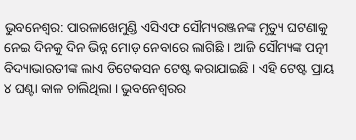ଭୁବନେଶ୍ୱର: ପାରଳାଖେମୁଣ୍ଡି ଏସିଏଫ ସୌମ୍ୟରଞ୍ଜନଙ୍କ ମୃତ୍ୟୁ ଘଟଣାକୁ ନେଇ ଦିନକୁ ଦିନ ଭିନ୍ନ ମୋଡ଼ ନେବାରେ ଲାଗିଛି । ଆଜି ସୌମ୍ୟଙ୍କ ପତ୍ନୀ ବିଦ୍ୟାଭାରତୀଙ୍କ ଲାଏ ଡିଟେକସନ ଟେଷ୍ଟ କରାଯାଇଛି । ଏହି ଟେଷ୍ଟ ପ୍ରାୟ ୪ ଘଣ୍ଟା କାଳ ଚାଲିଥିଲା । ଭୁବନେଶ୍ୱରର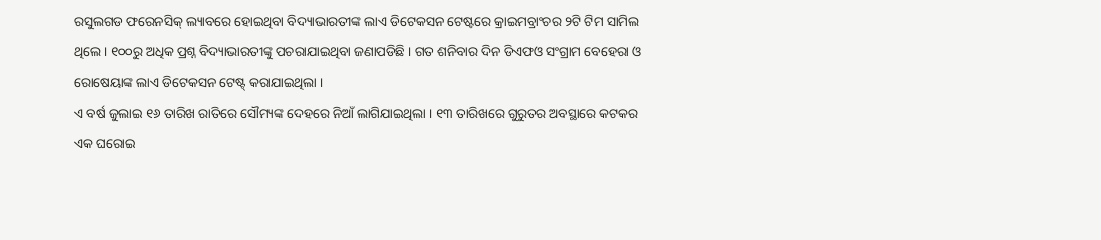ରସୁଲଗଡ ଫରେନସିକ୍ ଲ୍ୟାବରେ ହୋଇଥିବା ବିଦ୍ୟାଭାରତୀଙ୍କ ଲାଏ ଡିଟେକସନ ଟେଷ୍ଟରେ କ୍ରାଇମବ୍ରାଂଚର ୨ଟି ଟିମ ସାମିଲ ଥିଲେ । ୧୦୦ରୁ ଅଧିକ ପ୍ରଶ୍ନ ବିଦ୍ୟାଭାରତୀଙ୍କୁ ପଚରାଯାଇଥିବା ଜଣାପଡିଛି । ଗତ ଶନିବାର ଦିନ ଡିଏଫଓ ସଂଗ୍ରାମ ବେହେରା ଓ ରୋଷେୟାଙ୍କ ଲାଏ ଡିଟେକସନ ଟେଷ୍ଟ୍ କରାଯାଇଥିଲା ।
ଏ ବର୍ଷ ଜୁଲାଇ ୧୬ ତାରିଖ ରାତିରେ ସୌମ୍ୟଙ୍କ ଦେହରେ ନିଆଁ ଲାଗିଯାଇଥିଲା । ୧୩ ତାରିଖରେ ଗୁରୁତର ଅବସ୍ଥାରେ କଟକର ଏକ ଘରୋଇ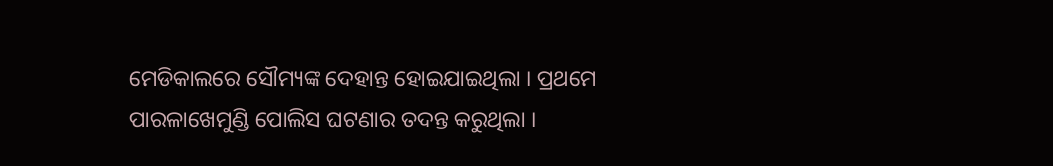ମେଡିକାଲରେ ସୌମ୍ୟଙ୍କ ଦେହାନ୍ତ ହୋଇଯାଇଥିଲା । ପ୍ରଥମେ ପାରଳାଖେମୁଣ୍ଡି ପୋଲିସ ଘଟଣାର ତଦନ୍ତ କରୁଥିଲା ।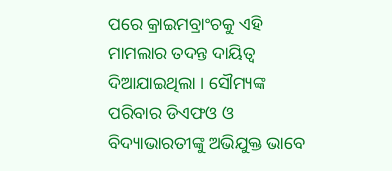ପରେ କ୍ରାଇମବ୍ରାଂଚକୁ ଏହି ମାମଲାର ତଦନ୍ତ ଦାୟିତ୍ୱ ଦିଆଯାଇଥିଲା । ସୌମ୍ୟଙ୍କ ପରିବାର ଡିଏଫଓ ଓ ବିଦ୍ୟାଭାରତୀଙ୍କୁ ଅଭିଯୁକ୍ତ ଭାବେ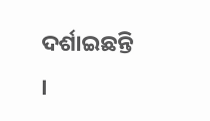ଦର୍ଶାଇଛନ୍ତି ।